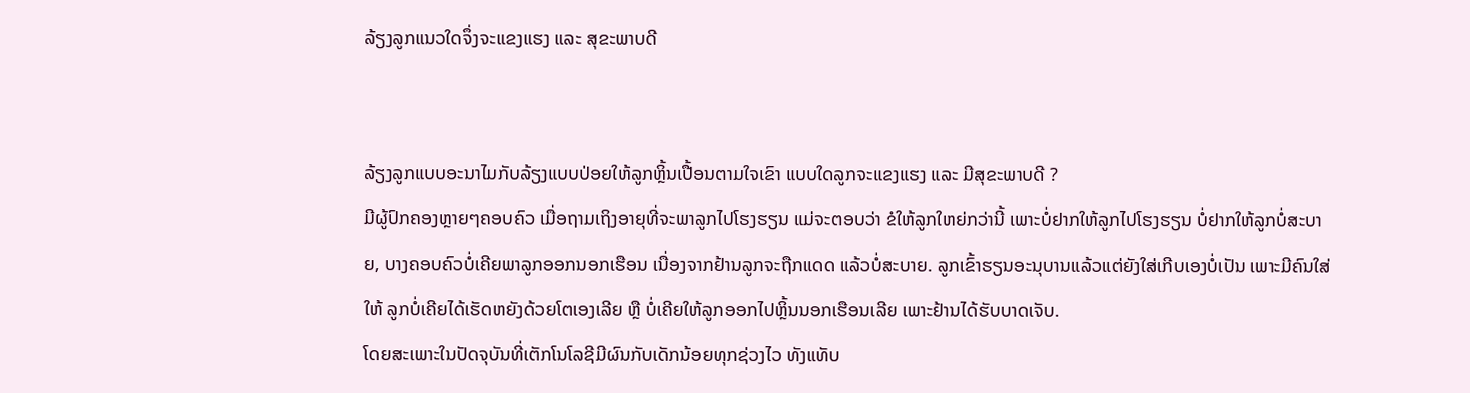ລ້ຽງລູກແນວໃດຈຶ່ງຈະແຂງແຮງ ແລະ ສຸຂະພາບດີ


ລ້ຽງລູກແບບອະນາໄມກັບລ້ຽງແບບປ່ອຍໃຫ້ລູກຫຼິ້ນເປື້ອນຕາມໃຈເຂົາ ແບບໃດລູກຈະແຂງແຮງ ແລະ ມີສຸຂະພາບດີ ?
ມີຜູ້ປົກຄອງຫຼາຍໆຄອບຄົວ ເມື່ອຖາມເຖິງອາຍຸທີ່ຈະພາລູກໄປໂຮງຮຽນ ແມ່ຈະຕອບວ່າ ຂໍໃຫ້ລູກໃຫຍ່ກວ່ານີ້ ເພາະບໍ່ຢາກໃຫ້ລູກໄປໂຮງຮຽນ ບໍ່ຢາກໃຫ້ລູກບໍ່ສະບາຍ, ບາງຄອບຄົວບໍ່ເຄີຍພາລູກອອກນອກເຮືອນ ເນື່ອງຈາກຢ້ານລູກຈະຖືກແດດ ແລ້ວບໍ່ສະບາຍ. ລູກເຂົ້າຮຽນອະນຸບານແລ້ວແຕ່ຍັງໃສ່ເກີບເອງບໍ່ເປັນ ເພາະມີຄົນໃສ່ໃຫ້ ລູກບໍ່ເຄີຍໄດ້ເຮັດຫຍັງດ້ວຍໂຕເອງເລີຍ ຫຼື ບໍ່ເຄີຍໃຫ້ລູກອອກໄປຫຼິ້ນນອກເຮືອນເລີຍ ເພາະຢ້ານໄດ້ຮັບບາດເຈັບ.
ໂດຍສະເພາະໃນປັດຈຸບັນທີ່ເຕັກໂນໂລຊີມີຜົນກັບເດັກນ້ອຍທຸກຊ່ວງໄວ ທັງແທັບ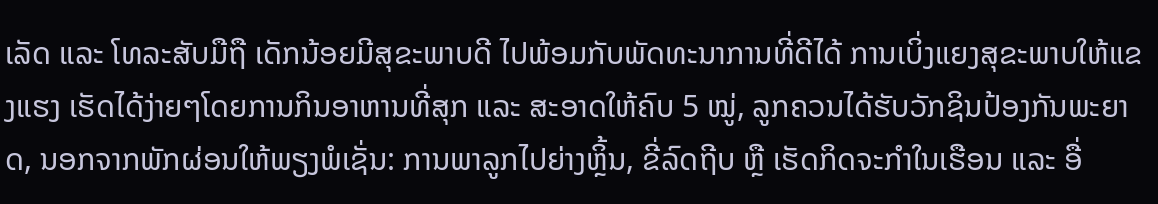ເລັດ ແລະ ໂທລະສັບມືຖື ເດັກນ້ອຍມີສຸຂະພາບດີ ໄປພ້ອມກັບພັດທະນາການທີ່ດີໄດ້ ການເບິ່ງແຍງສຸຂະພາບໃຫ້ແຂງແຮງ ເຮັດໄດ້ງ່າຍໆໂດຍການກິນອາຫານທີ່ສຸກ ແລະ ສະອາດໃຫ້ຄົບ 5 ໝູ່, ລູກຄວນໄດ້ຮັບວັກຊິນປ້ອງກັນພະຍາດ, ນອກຈາກພັກຜ່ອນໃຫ້ພຽງພໍເຊັ່ນ: ການພາລູກໄປຍ່າງຫຼິ້ນ, ຂີ່ລົດຖີບ ຫຼື ເຮັດກິດຈະກໍາໃນເຮືອນ ແລະ ອື່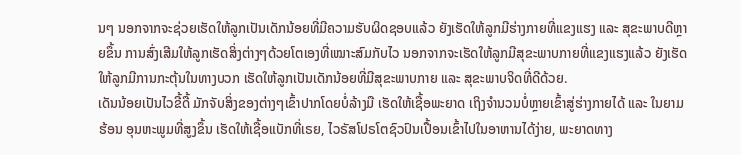ນໆ ນອກຈາກຈະຊ່ວຍເຮັດໃຫ້ລູກເປັນເດັກນ້ອຍທີ່ມີຄວາມຮັບຜິດຊອບແລ້ວ ຍັງເຮັດໃຫ້ລູກມີຮ່າງກາຍທີ່ແຂງແຮງ ແລະ ສຸຂະພາບດີຫຼາຍຂຶ້ນ ການສົ່ງເສີມໃຫ້ລູກເຮັດສິ່ງຕ່າງໆດ້ວຍໂຕເອງທີ່ເໝາະສົມກັບໄວ ນອກຈາກຈະເຮັດໃຫ້ລູກມີສຸຂະພາບກາຍທີ່ແຂງແຮງແລ້ວ ຍັງເຮັດໃຫ້ລູກມີການກະຕຸ້ນໃນທາງບວກ ເຮັດໃຫ້ລູກເປັນເດັກນ້ອຍທີ່ມີສຸຂະພາບກາຍ ແລະ ສຸຂະພາບຈິດທີ່ດີດ້ວຍ.
ເດັນນ້ອຍເປັນໄວຂີ້ດື້ ມັກຈັບສິ່ງຂອງຕ່າງໆເຂົ້າປາກໂດຍບໍ່ລ້າງມື ເຮັດໃຫ້ເຊື້ອພະຍາດ ເຖິງຈໍານວນບໍ່ຫຼາຍເຂົ້າສູ່ຮ່າງກາຍໄດ້ ແລະ ໃນຍາມຮ້ອນ ອຸນຫະພູມທີ່ສູງຂຶ້ນ ເຮັດໃຫ້ເຊື້ອແບັກທີ່ເຣຍ, ໄວຣັສໂປຣໂຕຊົວປົນເປື້ອນເຂົ້າໄປໃນອາຫານໄດ້ງ່າຍ, ພະຍາດທາງ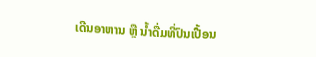ເດີນອາຫານ ຫຼື ນໍ້າດື່ມທີ່ປົນເປື້ອນ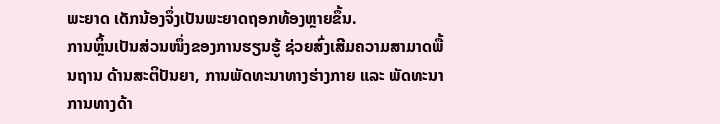ພະຍາດ ເດັກນ້ອງຈຶ່ງເປັນພະຍາດຖອກທ້ອງຫຼາຍຂຶ້ນ.
ການຫຼິ້ນເປັນສ່ວນໜຶ່ງຂອງການຮຽນຮູ້ ຊ່ວຍສົ່ງເສີມຄວາມສາມາດພື້ນຖານ ດ້ານສະຕິປັນຍາ, ການພັດທະນາທາງຮ່າງກາຍ ແລະ ພັດທະນາການທາງດ້າ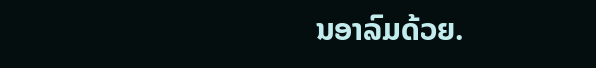ນອາລົມດ້ວຍ.